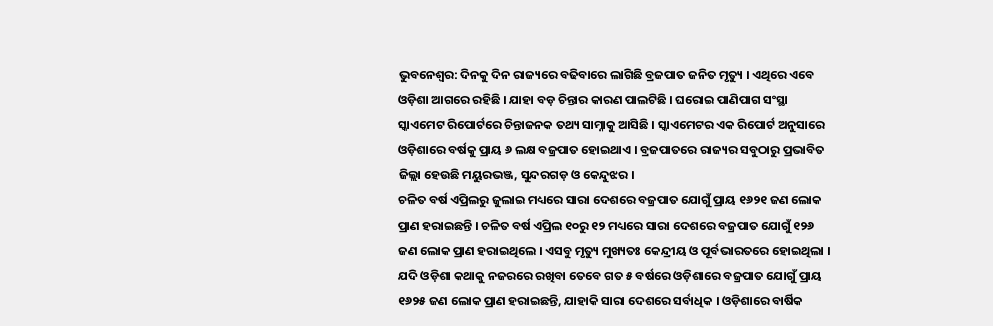ଭୁବନେଶ୍ୱର: ଦିନକୁ ଦିନ ରାଜ୍ୟରେ ବଢିବାରେ ଲାଗିଛି ବ୍ରଜପାତ ଜନିତ ମୃତ୍ୟୁ । ଏଥିରେ ଏବେ ଓଡ଼ିଶା ଆଗରେ ରହିଛି । ଯାହା ବଡ଼ ଚିନ୍ତାର କାରଣ ପାଲଟିଛି । ଘରୋଇ ପାଣିପାଗ ସଂସ୍ଥା ସ୍କାଏମେଟ ରିପୋର୍ଟରେ ଚିନ୍ତାଜନକ ତଥ୍ୟ ସାମ୍ନାକୁ ଆସିଛି । ସ୍କାଏମେଟର ଏକ ରିପୋର୍ଟ ଅନୁସାରେ ଓଡ଼ିଶାରେ ବର୍ଷକୁ ପ୍ରାୟ ୬ ଲକ୍ଷ ବଜ୍ରପାତ ହୋଇଥାଏ । ବ୍ରଜପାତରେ ରାଜ୍ୟର ସବୁଠାରୁ ପ୍ରଭାବିତ ଜିଲ୍ଲା ହେଉଛି ମୟୁରଭଞ୍ଜ, ସୁନ୍ଦରଗଡ଼ ଓ କେନ୍ଦୁଝର ।
ଚଳିତ ବର୍ଷ ଏପ୍ରିଲରୁ ଜୁଲାଇ ମଧ୍ୟରେ ସାରା ଦେଶରେ ବଜ୍ରପାତ ଯୋଗୁଁ ପ୍ରାୟ ୧୬୨୧ ଜଣ ଲୋକ ପ୍ରାଣ ହରାଇଛନ୍ତି । ଚଳିତ ବର୍ଷ ଏପ୍ରିଲ ୧୦ରୁ ୧୨ ମଧ୍ୟରେ ସାରା ଦେଶରେ ବଜ୍ରପାତ ଯୋଗୁଁ ୧୨୬ ଜଣ ଲୋକ ପ୍ରାଣ ହରାଇଥିଲେ । ଏସବୁ ମୃତ୍ୟୁ ମୁଖ୍ୟତଃ କେନ୍ଦ୍ରୀୟ ଓ ପୂର୍ବଭାରତରେ ହୋଇଥିଲା ।
ଯଦି ଓଡ଼ିଶା କଥାକୁ ନଜରରେ ରଖିବା ତେବେ ଗତ ୫ ବର୍ଷରେ ଓଡ଼ିଶାରେ ବଜ୍ରପାତ ଯୋଗୁଁ ପ୍ରାୟ ୧୬୨୫ ଜଣ ଲୋକ ପ୍ରାଣ ହରାଇଛନ୍ତି, ଯାହାକି ସାରା ଦେଶରେ ସର୍ବାଧିକ । ଓଡ଼ିଶାରେ ବାର୍ଷିକ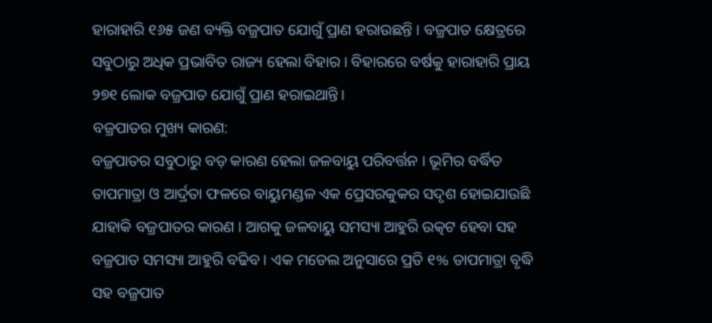ହାରାହାରି ୧୬୫ ଜଣ ବ୍ୟକ୍ତି ବଜ୍ରପାତ ଯୋଗୁଁ ପ୍ରାଣ ହରାଉଛନ୍ତି । ବଜ୍ରପାତ କ୍ଷେତ୍ରରେ ସବୁଠାରୁ ଅଧିକ ପ୍ରଭାବିତ ରାଜ୍ୟ ହେଲା ବିହାର । ବିହାରରେ ବର୍ଷକୁ ହାରାହାରି ପ୍ରାୟ ୨୭୧ ଲୋକ ବଜ୍ରପାତ ଯୋଗୁଁ ପ୍ରାଣ ହରାଇଥାନ୍ତି।
ବଜ୍ରପାତର ମୁଖ୍ୟ କାରଣ:
ବଜ୍ରପାତର ସବୁଠାରୁ ବଡ଼ କାରଣ ହେଲା ଜଳବାୟୁ ପରିବର୍ତ୍ତନ । ଭୂମିର ବର୍ଦ୍ଧିତ ତାପମାତ୍ରା ଓ ଆର୍ଦ୍ରତା ଫଳରେ ବାୟୁମଣ୍ଡଳ ଏକ ପ୍ରେସରକୁକର ସଦୃଶ ହୋଇଯାଉଛି ଯାହାକି ବଜ୍ରପାତର କାରଣ । ଆଗକୁ ଜଳବାୟୁ ସମସ୍ୟା ଆହୁରି ଉତ୍କଟ ହେବା ସହ ବଜ୍ରପାତ ସମସ୍ୟା ଆହୁରି ବଢିବ । ଏକ ମଡେଲ ଅନୁସାରେ ପ୍ରତି ୧% ତାପମାତ୍ରା ବୃଦ୍ଧି ସହ ବଜ୍ରପାତ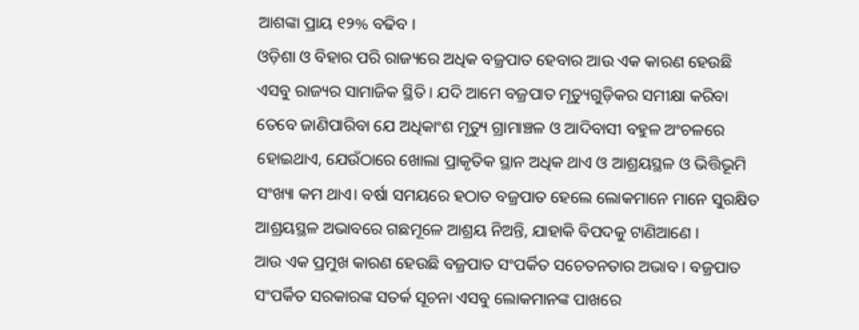ଆଶଙ୍କା ପ୍ରାୟ ୧୨% ବଢିବ ।
ଓଡ଼ିଶା ଓ ବିହାର ପରି ରାଜ୍ୟରେ ଅଧିକ ବଜ୍ରପାତ ହେବାର ଆଉ ଏକ କାରଣ ହେଉଛି ଏସବୁ ରାଜ୍ୟର ସାମାଜିକ ସ୍ଥିତି । ଯଦି ଆମେ ବଜ୍ରପାତ ମୃତ୍ୟୁଗୁଡ଼ିକର ସମୀକ୍ଷା କରିବା ତେବେ ଜାଣିପାରିବା ଯେ ଅଧିକାଂଶ ମୃତ୍ୟୁ ଗ୍ରାମାଞ୍ଚଳ ଓ ଆଦିବାସୀ ବହୁଳ ଅଂଚଳରେ ହୋଇଥାଏ, ଯେଉଁଠାରେ ଖୋଲା ପ୍ରାକୃତିକ ସ୍ଥାନ ଅଧିକ ଥାଏ ଓ ଆଶ୍ରୟସ୍ଥଳ ଓ ଭିତ୍ତିଭୂମି ସଂଖ୍ୟା କମ ଥାଏ। ବର୍ଷା ସମୟରେ ହଠାତ ବଜ୍ରପାତ ହେଲେ ଲୋକମାନେ ମାନେ ସୁରକ୍ଷିତ ଆଶ୍ରୟସ୍ଥଳ ଅଭାବରେ ଗଛମୂଳେ ଆଶ୍ରୟ ନିଅନ୍ତି, ଯାହାକି ବିପଦକୁ ଟାଣିଆଣେ ।
ଆଉ ଏକ ପ୍ରମୁଖ କାରଣ ହେଉଛି ବଜ୍ରପାତ ସଂପର୍କିତ ସଚେତନତାର ଅଭାବ । ବଜ୍ରପାତ ସଂପର୍କିତ ସରକାରଙ୍କ ସତର୍କ ସୂଚନା ଏସବୁ ଲୋକମାନଙ୍କ ପାଖରେ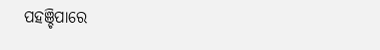ପହଞ୍ଚିପାରେ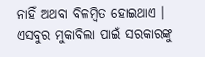ନାହିଁ ଅଥବା ବିଳମ୍ବିତ ହୋଇଥାଏ । ଏସବୁର ମୁକାବିଲା ପାଇଁ ସରକାରଙ୍କୁ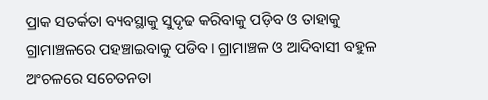ପ୍ରାକ ସତର୍କତା ବ୍ୟବସ୍ଥାକୁ ସୁଦୃଢ କରିବାକୁ ପଡ଼ିବ ଓ ତାହାକୁ ଗ୍ରାମାଞ୍ଚଳରେ ପହଞ୍ଚାଇବାକୁ ପଡିବ। ଗ୍ରାମାଞ୍ଚଳ ଓ ଆଦିବାସୀ ବହୁଳ ଅଂଚଳରେ ସଚେତନତା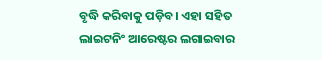ବୃଦ୍ଧି କରିବାକୁ ପଡ଼ିବ। ଏହା ସହିତ ଲାଇଟନିଂ ଆରେଷ୍ଟର ଲଗାଇବାର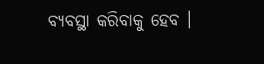ବ୍ୟବସ୍ଥା କରିବାକୁ ହେବ ।